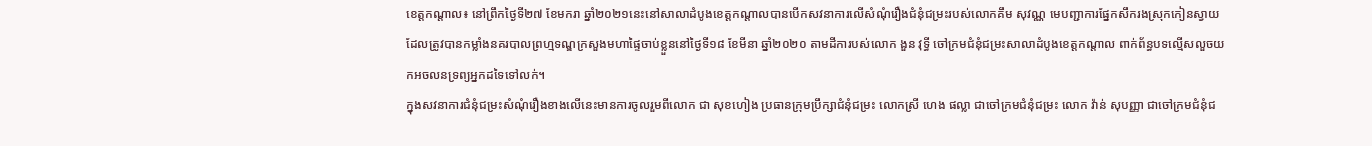ខេត្តកណ្តាល៖ នៅព្រឹកថ្ងៃទី២៧ ខែមករា ឆ្នាំ២០២១នេះនៅសាលាដំបូងខេត្តកណ្តាលបានបើកសវនាការលើសំណុំរឿងជំនុំជម្រះរបស់លោកគឹម សុវណ្ណ មេបញ្ជាការផ្នែកសឹករងស្រុកកៀនស្វាយដែលត្រូវបានកម្លាំងនគរបាលព្រហ្មទណ្ឌក្រសួងមហាផ្ទៃចាប់ខ្លួននៅថ្ងៃទី១៨ ខែមីនា ឆ្នាំ២០២០ តាមដីការបស់លោក ងួន វុទ្ធី ចៅក្រមជំនុំជម្រះសាលាដំបូងខេត្តកណ្តាល ពាក់ព័ន្ធបទល្មើសលួចយកអចលនទ្រព្យអ្នកដទៃទៅលក់។
ក្នុងសវនាការជំនំុជម្រះសំណុំរឿងខាងលើនេះមានការចូលរួមពីលោក ជា សុខហៀង ប្រធានក្រុមប្រឹក្សាជំនុំជម្រះ លោកស្រី ហេង ផល្លា ជាចៅក្រមជំនុំជម្រះ លោក វ៉ាន់ សុបញ្ញា ជាចៅក្រមជំនុំជ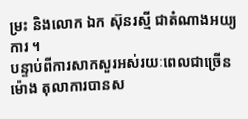ម្រះ និងលោក ឯក ស៊ុនរស្មី ជាតំណាងអយ្យការ ។
បន្ទាប់ពីការសាកសួរអស់រយៈពេលជាច្រើនម៉ោង តុលាការបានស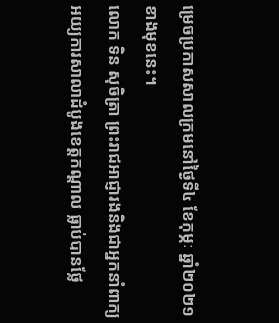ម្រេចប្រកាសសាលក្រមនៅថ្ងៃទី៤ ខែកុម្ភៈ ឆ្នាំ២០២១ ខាងមុខនេះ។
លោក ទិន សុចិត្រា ព្រះរាជអាជ្ញារងនិងជាអ្នកនាំពាក្យអយ្យការសាលាដំបូងខេត្តកណ្តាល ធ្លាប់បានថ្លែ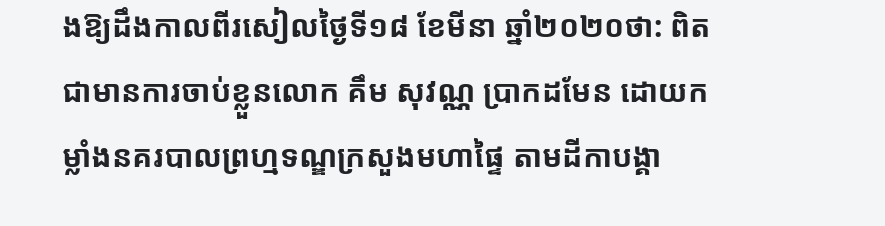ងឱ្យដឹងកាលពីរសៀលថ្ងៃទី១៨ ខែមីនា ឆ្នាំ២០២០ថា: ពិតជាមានការចាប់ខ្លួនលោក គឹម សុវណ្ណ ប្រាកដមែន ដោយកម្លាំងនគរបាលព្រហ្មទណ្ឌក្រសួងមហាផ្ទៃ តាមដីកាបង្គា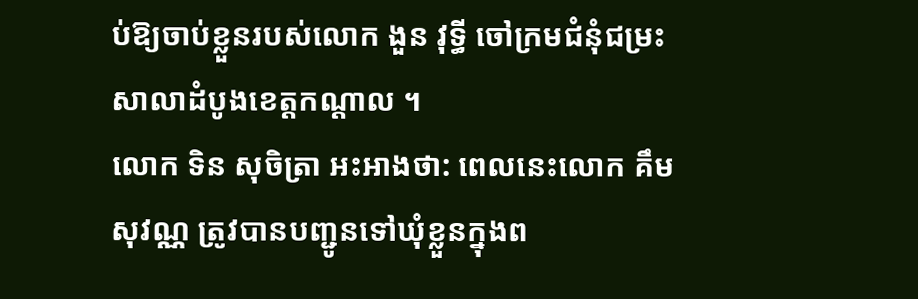ប់ឱ្យចាប់ខ្លួនរបស់លោក ងួន វុទ្ធី ចៅក្រមជំនុំជម្រះសាលាដំបូងខេត្តកណ្តាល ។
លោក ទិន សុចិត្រា អះអាងថា: ពេលនេះលោក គឹម សុវណ្ណ ត្រូវបានបញ្ជូនទៅឃុំខ្លួនក្នុងព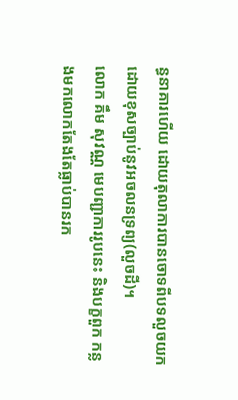ន្ធនាគារហើយ ដោយតុលាការបានចោទពីបទលួចយកដោយខុសច្បាប់នូវអចលនទ្រព្យ(លួចដី)។
លោក គឹម សុវណ្ណ មេបញ្ជាការរូបនេះ និងបក្ខពួក កន្លងមកលោកតែងតែធ្លាប់បានរក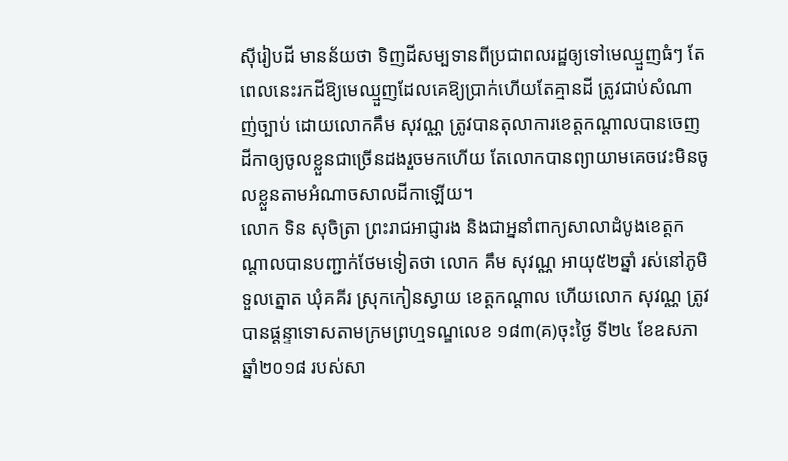សុីរៀបដី មានន័យថា ទិញដីសម្បទានពីប្រជាពលរដ្ឋឲ្យទៅមេឈ្មួញធំៗ តែពេលនេះរកដីឱ្យមេឈ្មួញដែលគេឱ្យប្រាក់ហើយតែគ្មានដី ត្រូវជាប់សំណាញ់ច្បាប់ ដោយលោកគឹម សុវណ្ណ ត្រូវបានតុលាការខេត្តកណ្ដាលបានចេញដីកាឲ្យចូលខ្លួនជាច្រើនដងរួចមកហើយ តែលោកបានព្យាយាមគេចវេះមិនចូលខ្លួនតាមអំណាចសាលដីកាឡើយ។
លោក ទិន សុចិត្រា ព្រះរាជអាជ្ញារង និងជាអ្ននាំពាក្យសាលាដំបូងខេត្តកណ្ដាលបានបញ្ជាក់ថែមទៀតថា លោក គឹម សុវណ្ណ អាយុ៥២ឆ្នាំ រស់នៅភូមិទួលត្នោត ឃុំគគីរ ស្រុកកៀនស្វាយ ខេត្តកណ្ដាល ហើយលោក សុវណ្ណ ត្រូវបានផ្ដន្ទាទោសតាមក្រមព្រហ្មទណ្ឌលេខ ១៨៣(គ)ចុះថ្ងៃ ទី២៤ ខែឧសភា ឆ្នាំ២០១៨ របស់សា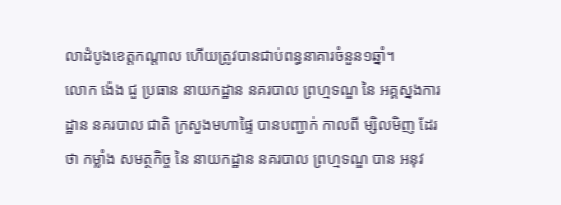លាដំបូងខេត្តកណ្ដាល ហើយត្រូវបានជាប់ពន្ធនាគារចំនួន១ឆ្នាំ។
លោក ង៉េង ជួ ប្រធាន នាយកដ្ឋាន នគរបាល ព្រហ្មទណ្ឌ នៃ អគ្គស្នងការដ្ឋាន នគរបាល ជាតិ ក្រសួងមហាផ្ទៃ បានបញ្ជាក់ កាលពី ម្សិលមិញ ដែរ ថា កម្លាំង សមត្ថកិច្ច នៃ នាយកដ្ឋាន នគរបាល ព្រហ្មទណ្ឌ បាន អនុវ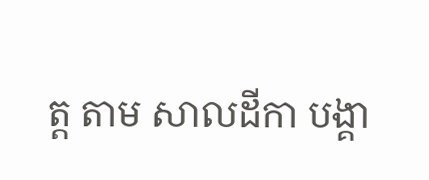ត្ដ តាម សាលដីកា បង្គា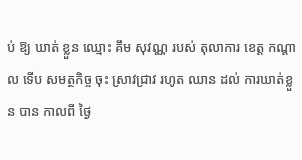ប់ ឱ្យ ឃាត់ ខ្លួន ឈ្មោះ គឹម សុវណ្ណ របស់ តុលាការ ខេត្ដ កណ្ដាល ទើប សមត្ថកិច្ច ចុះ ស្រាវជ្រាវ រហូត ឈាន ដល់ ការឃាត់ខ្លួន បាន កាលពី ថ្ងៃ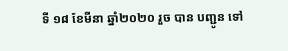ទី ១៨ ខែមីនា ឆ្នាំ២០២០ រួច បាន បញ្ជូន ទៅ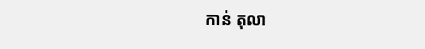កាន់ តុលា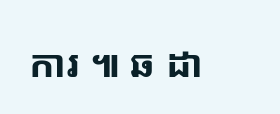ការ ៕ ឆ ដា